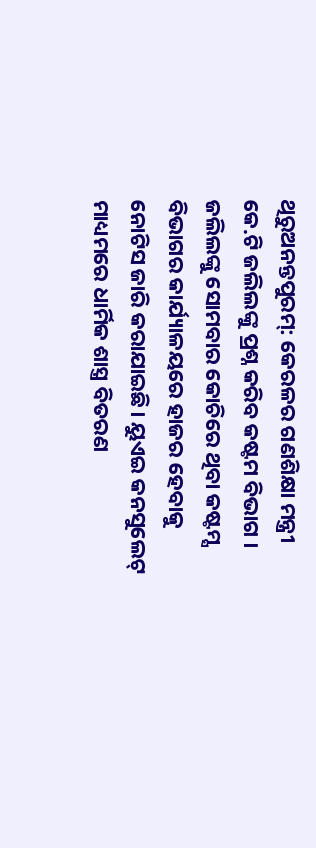ଥିରୁଅନନ୍ତପୁରମ୍: କେରଳର ଗଣଶିକ୍ଷା ମନ୍ତ୍ରୀ କେ.ଟି ଜଲିଲଙ୍କୁ ପ୍ରଶ୍ନ କରିବ କଷ୍ଟମ ବିଭାଗ । ଜଲିଲଙ୍କୁ ସୋମବାର କୋଚିରେ ଥିବା କଷ୍ଟମ୍ସ ବିଭାଗର କାର୍ଯ୍ୟାଳୟରେ ହାଜର ହେବାକୁ ନୋଟିସ ଜାରି କରାଯାଇଛି। ୟୁଏଇ କନସୁଲେଟ୍ ମାଧ୍ୟମରେ ଧାର୍ମିକ ଶାସ୍ତ୍ର ବିତରଣ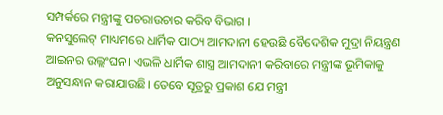ସମ୍ପର୍କରେ ମନ୍ତ୍ରୀଙ୍କୁ ପଚରାଉଚାର କରିବ ବିଭାଗ ।
କନସୁଲେଟ୍ ମାଧ୍ୟମରେ ଧାର୍ମିକ ପାଠ୍ୟ ଆମଦାନୀ ହେଉଛି ବୈଦେଶିକ ମୁଦ୍ରା ନିୟନ୍ତ୍ରଣ ଆଇନର ଉଲ୍ଲଂଘନ। ଏଭଳି ଧାର୍ମିକ ଶାସ୍ତ୍ର ଆମଦାନୀ କରିବାରେ ମନ୍ତ୍ରୀଙ୍କ ଭୂମିକାକୁ ଅନୁସନ୍ଧାନ କରାଯାଉଛି। ତେବେ ସୂତ୍ରରୁ ପ୍ରକାଶ ଯେ ମନ୍ତ୍ରୀ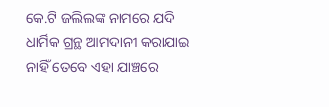କେ.ଟି ଜଲିଲଙ୍କ ନାମରେ ଯଦି ଧାର୍ମିକ ଗ୍ରନ୍ଥ ଆମଦାନୀ କରାଯାଇ ନାହିଁ ତେବେ ଏହା ଯାଞ୍ଚରେ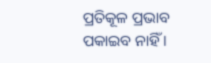ପ୍ରତିକୂଳ ପ୍ରଭାବ ପକାଇବ ନାହିଁ ।